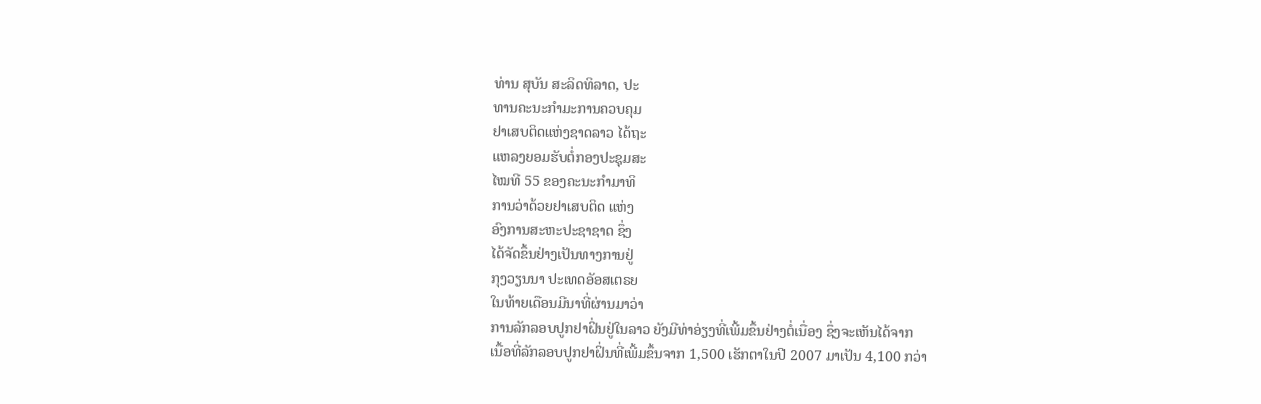ທ່ານ ສຸບັນ ສະລິດທິລາດ, ປະ
ທານຄະນະກໍາມະການຄວບຄຸມ
ຢາເສບຕິດແຫ່ງຊາດລາວ ໄດ້ຖະ
ແຫລງຍອມຮັບຕໍ່ກອງປະຊຸມສະ
ໄໝທີ 55 ຂອງຄະນະກໍາມາທິ
ການວ່າດ້ວຍຢາເສບຕິດ ແຫ່ງ
ອົງການສະຫະປະຊາຊາດ ຊຶ່ງ
ໄດ້ຈັດຂຶ້ນຢ່າງເປັນທາງການຢູ່
ກຸງວຽນນາ ປະເທດອັອສເຕຣຍ
ໃນທ້າຍເດືອນມີນາທີ່ຜ່ານມາວ່າ
ການລັກລອບປູກຢາຝິ່ນຢູ່ໃນລາວ ຍັງມີທ່າອ່ຽງທີ່ເພີ້ມຂຶ້ນຢ່າງຕໍ່ເນື່ອງ ຊຶ່ງຈະເຫັນໄດ້ຈາກ
ເນື້ອທີ່ລັກລອບປູກຢາຝິ່ນທີ່ເພີ້ມຂຶ້ນຈາກ 1,500 ເຮັກຕາໃນປີ 2007 ມາເປັນ 4,100 ກວ່າ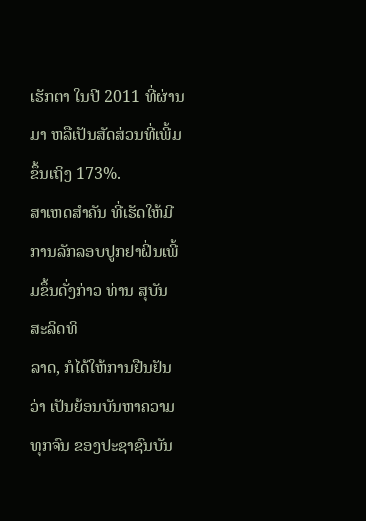ເຮັກຕາ ໃນປີ 2011 ທີ່ຜ່ານມາ ຫລືເປັນສັດສ່ວນທີ່ເພີ້ມຂຶ້ນເຖິງ 173%.
ສາເຫດສໍາຄັນ ທີ່ເຮັດໃຫ້ມີການລັກລອບປູກຢາຝິ່ນເພີ້ມຂຶ້ນດັ່ງກ່າວ ທ່ານ ສຸບັນ ສະລິດທິ
ລາດ, ກໍໄດ້ໃຫ້ການຢືນຢັນວ່າ ເປັນຍ້ອນບັນຫາຄວາມທຸກຈົນ ຂອງປະຊາຊົນບັນ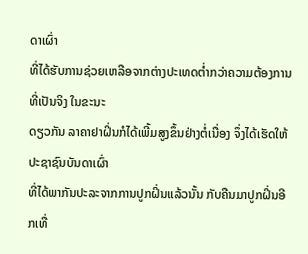ດາເຜົ່າ
ທີ່ໄດ້ຮັບການຊ່ວຍເຫລືອຈາກຕ່າງປະເທດຕໍ່າກວ່າຄວາມຕ້ອງການ ທີ່ເປັນຈິງ ໃນຂະນະ
ດຽວກັນ ລາຄາຢາຝິ່ນກໍໄດ້ເພີ້ມສູງຂຶ້ນຢ່າງຕໍ່ເນື່ອງ ຈຶ່ງໄດ້ເຮັດໃຫ້ປະຊາຊົນບັນດາເຜົ່າ
ທີ່ໄດ້ພາກັນປະລະຈາກການປູກຝິ່ນແລ້ວນັ້ນ ກັບຄືນມາປູກຝິ່ນອີກເທື່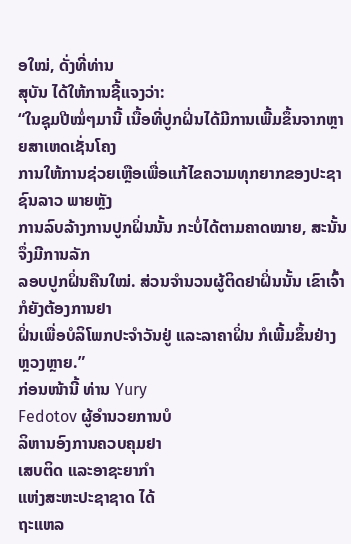ອໃໝ່, ດັ່ງທີ່ທ່ານ
ສຸບັນ ໄດ້ໃຫ້ການຊີ້ແຈງວ່າ:
“ໃນຊຸມປີໝໍ່ໆມານີ້ ເນື້ອທີ່ປູກຝິ່ນໄດ້ມີການເພີ້ມຂຶ້ນຈາກຫຼາຍສາເຫດເຊັ່ນໂຄງ
ການໃຫ້ການຊ່ວຍເຫຼືອເພື່ອແກ້ໄຂຄວາມທຸກຍາກຂອງປະຊາຊົນລາວ ພາຍຫຼັງ
ການລົບລ້າງການປູກຝິ່ນນັ້ນ ກະບໍ່ໄດ້ຕາມຄາດໝາຍ, ສະນັ້ນ ຈຶ່ງມີການລັກ
ລອບປູກຝິ່ນຄືນໃໝ່. ສ່ວນຈຳນວນຜູ້ຕິດຢາຝິ່ນນັ້ນ ເຂົາເຈົ້າກໍຍັງຕ້ອງການຢາ
ຝິ່ນເພື່ອບໍລິໂພກປະຈຳວັນຢູ່ ແລະລາຄາຝິ່ນ ກໍເພີ້ມຂຶ້ນຢ່າງຫຼວງຫຼາຍ.”
ກ່ອນໜ້ານີ້ ທ່ານ Yury
Fedotov ຜູ້ອໍານວຍການບໍ
ລິຫານອົງການຄວບຄຸມຢາ
ເສບຕິດ ແລະອາຊະຍາກໍາ
ແຫ່ງສະຫະປະຊາຊາດ ໄດ້
ຖະແຫລ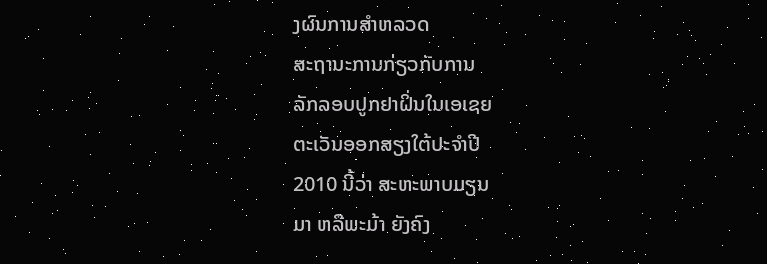ງຜົນການສໍາຫລວດ
ສະຖານະການກ່ຽວກັບການ
ລັກລອບປູກຢາຝິ່ນໃນເອເຊຍ
ຕະເວັນອອກສຽງໃຕ້ປະຈໍາປີ
2010 ນີ້ວ່າ ສະຫະພາບມຽນ
ມາ ຫລືພະມ້າ ຍັງຄົງ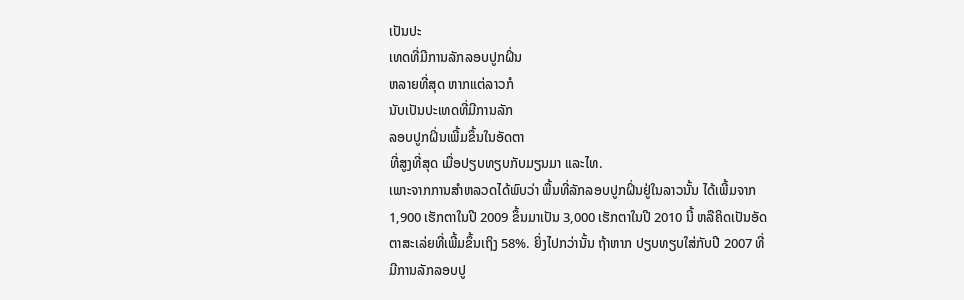ເປັນປະ
ເທດທີ່ມີການລັກລອບປູກຝິ່ນ
ຫລາຍທີ່ສຸດ ຫາກແຕ່ລາວກໍ
ນັບເປັນປະເທດທີ່ມີການລັກ
ລອບປູກຝິ່ນເພີ້ມຂຶ້ນໃນອັດຕາ
ທີ່ສູງທີ່ສຸດ ເມື່ອປຽບທຽບກັບມຽນມາ ແລະໄທ.
ເພາະຈາກການສໍາຫລວດໄດ້ພົບວ່າ ພື້ນທີ່ລັກລອບປູກຝິ່ນຢູ່ໃນລາວນັ້ນ ໄດ້ເພີ້ມຈາກ
1,900 ເຮັກຕາໃນປີ 2009 ຂຶ້ນມາເປັນ 3,000 ເຮັກຕາໃນປີ 2010 ນີ້ ຫລືຄິດເປັນອັດ
ຕາສະເລ່ຍທີ່ເພີ້ມຂຶ້ນເຖິງ 58%. ຍິ່ງໄປກວ່ານັ້ນ ຖ້າຫາກ ປຽບທຽບໃສ່ກັບປີ 2007 ທີ່
ມີການລັກລອບປູ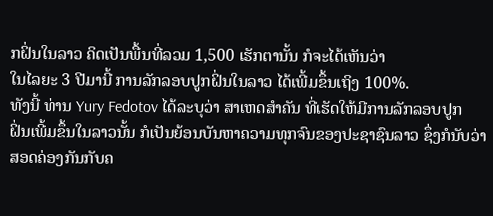ກຝິ່ນໃນລາວ ຄິດເປັນພື້ນທີ່ລວມ 1,500 ເຮັກຕານັ້ນ ກໍຈະໄດ້ເຫັນວ່າ
ໃນໄລຍະ 3 ປີມານີ້ ການລັກລອບປູກຝິ່ນໃນລາວ ໄດ້ເພີ້ມຂຶ້ນເຖິງ 100%.
ທັງນີ້ ທ່ານ Yury Fedotov ໄດ້ລະບຸວ່າ ສາເຫດສໍາຄັນ ທີ່ເຮັດໃຫ້ມີການລັກລອບປູກ
ຝິ່ນເພີ້ມຂຶ້ນໃນລາວນັ້ນ ກໍເປັນຍ້ອນບັນຫາຄວາມທຸກຈົນຂອງປະຊາຊົນລາວ ຊຶ່ງກໍນັບວ່າ
ສອດຄ່ອງກັນກັບຄ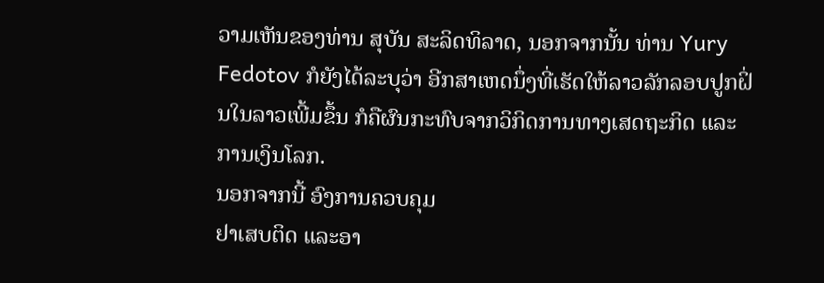ວາມເຫັນຂອງທ່ານ ສຸບັນ ສະລິດທິລາດ, ນອກຈາກນັ້ນ ທ່ານ Yury
Fedotov ກໍຍັງໄດ້ລະບຸວ່າ ອີກສາເຫດນຶ່ງທີ່ເຮັດໃຫ້ລາວລັກລອບປູກຝິ່ນໃນລາວເພີ້ມຂຶ້ນ ກໍຄືຜົນກະທົບຈາກວິກິດການທາງເສດຖະກິດ ແລະການເງິນໂລກ.
ນອກຈາກນີ້ ອົງການຄວບຄຸມ
ຢາເສບຕິດ ແລະອາ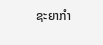ຊະຍາກໍາ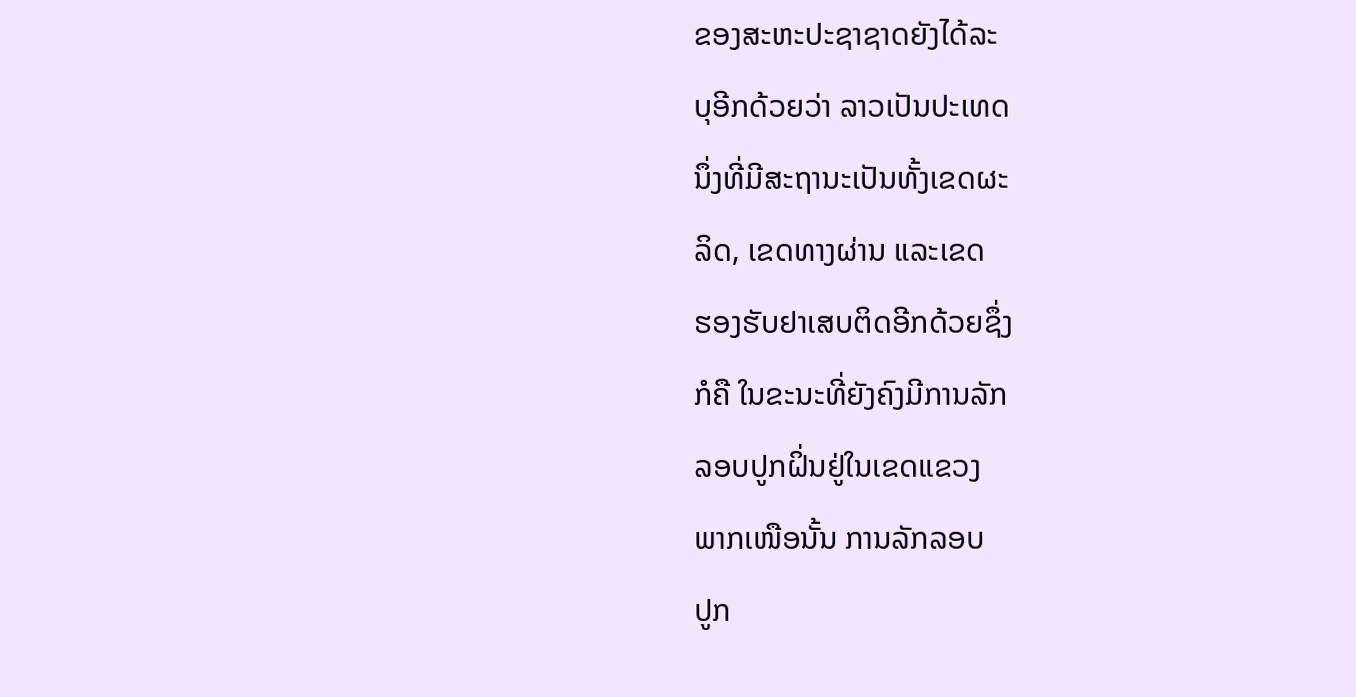ຂອງສະຫະປະຊາຊາດຍັງໄດ້ລະ
ບຸອີກດ້ວຍວ່າ ລາວເປັນປະເທດ
ນຶ່ງທີ່ມີສະຖານະເປັນທັ້ງເຂດຜະ
ລິດ, ເຂດທາງຜ່ານ ແລະເຂດ
ຮອງຮັບຢາເສບຕິດອີກດ້ວຍຊຶ່ງ
ກໍຄື ໃນຂະນະທີ່ຍັງຄົງມີການລັກ
ລອບປູກຝິ່ນຢູ່ໃນເຂດແຂວງ
ພາກເໜືອນັ້ນ ການລັກລອບ
ປູກ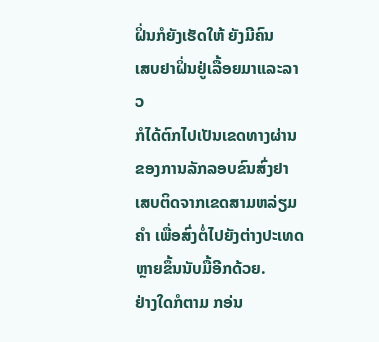ຝິ່ນກໍຍັງເຮັດໃຫ້ ຍັງມີຄົນ
ເສບຢາຝິ່ນຢູ່ເລື້ອຍມາແລະລາວ
ກໍໄດ້ຕົກໄປເປັນເຂດທາງຜ່ານ
ຂອງການລັກລອບຂົນສົ່ງຢາ
ເສບຕິດຈາກເຂດສາມຫລ່ຽມຄຳ ເພື່ອສົ່ງຕໍ່ໄປຍັງຕ່າງປະເທດ ຫຼາຍຂຶ້ນນັບມື້ອີກດ້ວຍ.
ຢ່າງໃດກໍຕາມ ກອ່ນ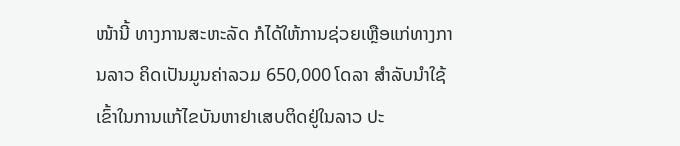ໜ້ານີ້ ທາງການສະຫະລັດ ກໍໄດ້ໃຫ້ການຊ່ວຍເຫຼືອແກ່ທາງການລາວ ຄິດເປັນມູນຄ່າລວມ 650,000 ໂດລາ ສໍາລັບນຳໃຊ້ເຂົ້າໃນການແກ້ໄຂບັນຫາຢາເສບຕິດຢູ່ໃນລາວ ປະ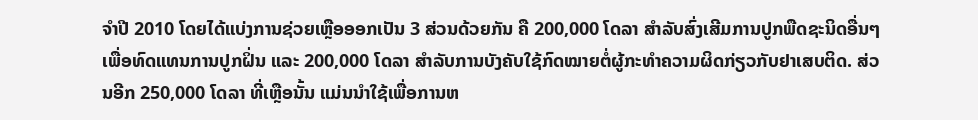ຈຳປີ 2010 ໂດຍໄດ້ແບ່ງການຊ່ວຍເຫຼືອອອກເປັນ 3 ສ່ວນດ້ວຍກັນ ຄື 200,000 ໂດລາ ສໍາລັບສົ່ງເສີມການປູກພືດຊະນິດອື່ນໆ ເພື່ອທົດແທນການປູກຝິ່ນ ແລະ 200,000 ໂດລາ ສໍາລັບການບັງຄັບໃຊ້ກົດໝາຍຕໍ່ຜູ້ກະທຳຄວາມຜິດກ່ຽວກັບຢາເສບຕິດ. ສ່ວນອີກ 250,000 ໂດລາ ທີ່ເຫຼືອນັ້ນ ແມ່ນນຳໃຊ້ເພື່ອການຫ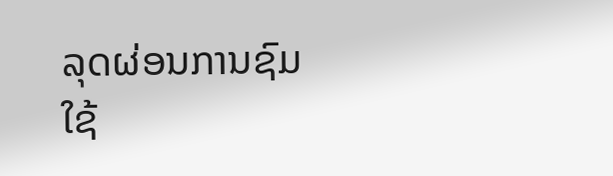ລຸດຜ່ອນການຊົມໃຊ້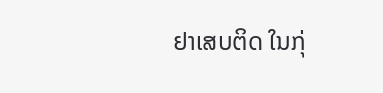ຢາເສບຕິດ ໃນກຸ່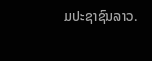ມປະຊາຊົນລາວ.